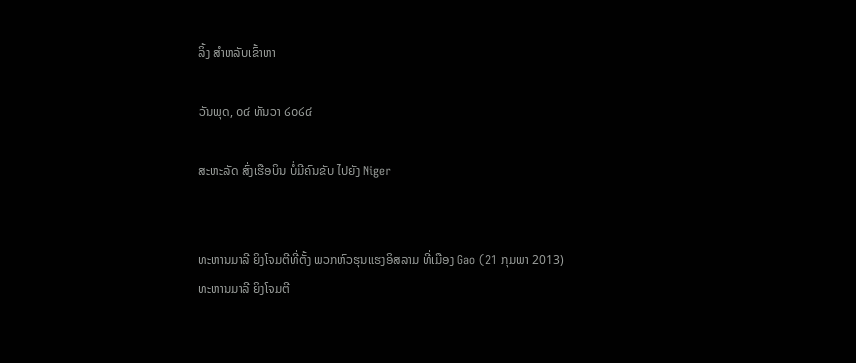ລິ້ງ ສຳຫລັບເຂົ້າຫາ

ວັນພຸດ, ໐໔ ທັນວາ ໒໐໒໔

ສະຫະລັດ ສົ່ງເຮືອບິນ ບໍ່ມີຄົນຂັບ ໄປຍັງ Niger


ທະຫານມາລີ ຍິງໂຈມຕີທີ່ຕັ້ງ ພວກຫົວຮຸນແຮງອິສລາມ ທີ່ເມືອງ Gao (21 ກຸມພາ 2013)
ທະຫານມາລີ ຍິງໂຈມຕີ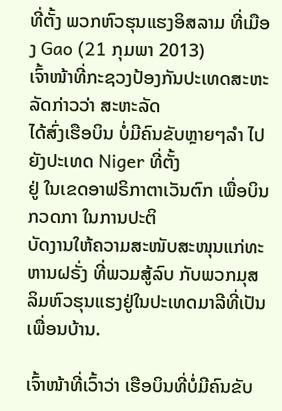ທີ່ຕັ້ງ ພວກຫົວຮຸນແຮງອິສລາມ ທີ່ເມືອງ Gao (21 ກຸມພາ 2013)
ເຈົ້າໜ້າທີ່ກະຊວງປ້ອງກັນປະເທດສະຫະລັດກ່າວວ່າ ສະຫະລັດ
ໄດ້ສົ່ງເຮືອບິນ ບໍ່ມີຄົນຂັບຫຼາຍໆລຳ ໄປຍັງປະເທດ Niger ທີ່ຕັ້ງ
ຢູ່ ໃນເຂດອາຟຣິກາຕາເວັນຕົກ ເພື່ອບິນກວດກາ ໃນການປະຕິ
ບັດງານໃຫ້ຄວາມສະໜັບສະໜຸນແກ່ທະຫານຝຣັ່ງ ທີ່ພວມສູ້ລົບ ກັບພວກມຸສລິມຫົວຮຸນແຮງຢູ່ໃນປະເທດມາລີທີ່ເປັນເພື່ອນບ້ານ.

ເຈົ້າໜ້າທີ່ເວົ້າວ່າ ເຮືອບິນທີ່ບໍ່ມີຄົນຂັບ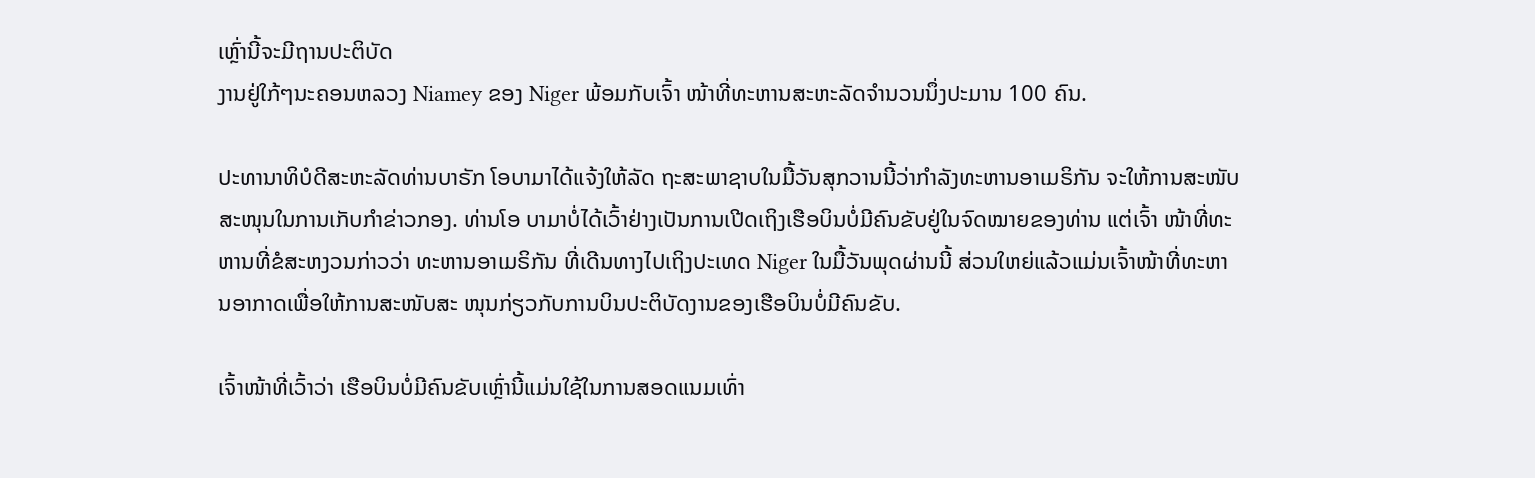ເຫຼົ່ານີ້ຈະມີຖານປະຕິບັດ
ງານຢູ່ໃກ້ໆນະຄອນຫລວງ Niamey ຂອງ Niger ພ້ອມກັບເຈົ້າ ໜ້າທີ່ທະຫານສະຫະລັດຈຳນວນນຶ່ງປະມານ 100 ຄົນ.

ປະທານາທິບໍດີສະຫະລັດທ່ານບາຣັກ ໂອບາມາໄດ້ແຈ້ງໃຫ້ລັດ ຖະສະພາຊາບໃນມື້ວັນສຸກວານນີ້ວ່າກຳລັງທະຫານອາເມຣິກັນ ຈະໃຫ້ການສະໜັບສະໜຸນໃນການເກັບກຳຂ່າວກອງ. ທ່ານໂອ ບາມາບໍ່ໄດ້ເວົ້າຢ່າງເປັນການເປີດເຖິງເຮືອບິນບໍ່ມີຄົນຂັບຢູ່ໃນຈົດໝາຍຂອງທ່ານ ແຕ່ເຈົ້າ ໜ້າທີ່ທະຫານທີ່ຂໍສະຫງວນກ່າວວ່າ ທະຫານອາເມຣິກັນ ທີ່ເດີນທາງໄປເຖິງປະເທດ Niger ໃນມື້ວັນພຸດຜ່ານນີ້ ສ່ວນໃຫຍ່ແລ້ວແມ່ນເຈົ້າໜ້າທີ່ທະຫານອາກາດເພື່ອໃຫ້ການສະໜັບສະ ໜຸນກ່ຽວກັບການບິນປະຕິບັດງານຂອງເຮືອບິນບໍ່ມີຄົນຂັບ.

ເຈົ້າໜ້າທີ່ເວົ້າວ່າ ເຮືອບິນບໍ່ມີຄົນຂັບເຫຼົ່ານີ້ແມ່ນໃຊ້ໃນການສອດແນມເທົ່າ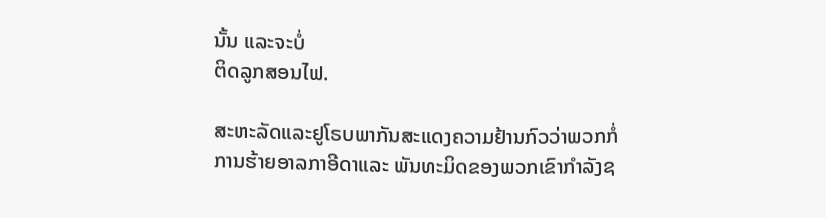ນັ້ນ ແລະຈະບໍ່
ຕິດລູກສອນໄຟ.

ສະຫະລັດແລະຢູໂຣບພາກັນສະແດງຄວາມຢ້ານກົວວ່າພວກກໍ່ການຮ້າຍອາລກາອີດາແລະ ພັນທະມິດຂອງພວກເຂົາກຳລັງຊ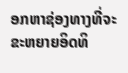ອກຫາຊ່ອງທາງທີ່ຈະຂະຫຍາຍອິດທິ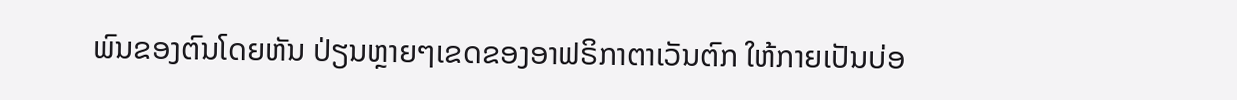ພົນຂອງຕົນໂດຍຫັນ ປ່ຽນຫຼາຍໆເຂດຂອງອາຟຣິກາຕາເວັນຕົກ ໃຫ້ກາຍເປັນບ່ອ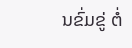ນຂົ່ມຂູ່ ຕໍ່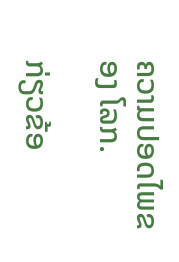ຄວາມປອດໄພຂອງ ໂລກ.

ກ່ຽວຂ້ອ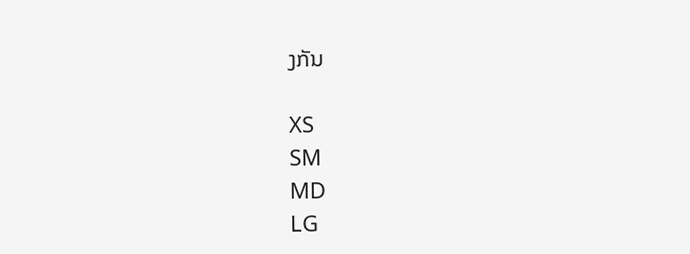ງກັນ

XS
SM
MD
LG